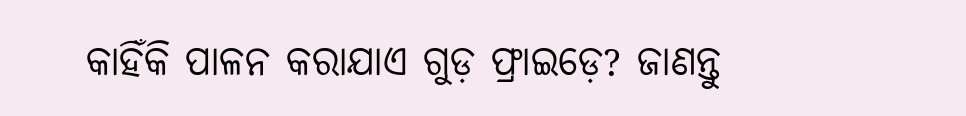କାହିଁକି ପାଳନ କରାଯାଏ ଗୁଡ଼ ଫ୍ରାଇଡ଼େ? ଜାଣନ୍ତୁ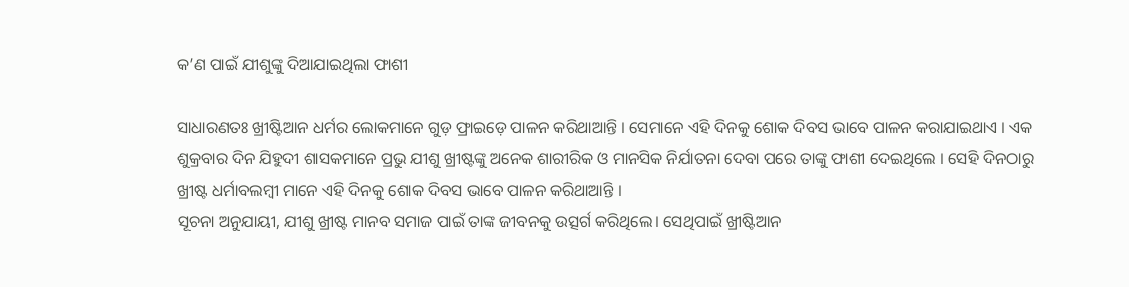କ’ଣ ପାଇଁ ଯୀଶୁଙ୍କୁ ଦିଆଯାଇଥିଲା ଫାଶୀ

ସାଧାରଣତଃ ଖ୍ରୀଷ୍ଟିଆନ ଧର୍ମର ଲୋକମାନେ ଗୁଡ଼ ଫ୍ରାଇଡ଼େ ପାଳନ କରିଥାଆନ୍ତି । ସେମାନେ ଏହି ଦିନକୁ ଶୋକ ଦିବସ ଭାବେ ପାଳନ କରାଯାଇଥାଏ । ଏକ ଶୁକ୍ରବାର ଦିନ ଯିହୁଦୀ ଶାସକମାନେ ପ୍ରଭୁ ଯୀଶୁ ଖ୍ରୀଷ୍ଟଙ୍କୁ ଅନେକ ଶାରୀରିକ ଓ ମାନସିକ ନିର୍ଯାତନା ଦେବା ପରେ ତାଙ୍କୁ ଫାଶୀ ଦେଇଥିଲେ । ସେହି ଦିନଠାରୁ ଖ୍ରୀଷ୍ଟ ଧର୍ମାବଲମ୍ବୀ ମାନେ ଏହି ଦିନକୁ ଶୋକ ଦିବସ ଭାବେ ପାଳନ କରିଥାଆନ୍ତି ।
ସୂଚନା ଅନୁଯାୟୀ, ଯୀଶୁ ଖ୍ରୀଷ୍ଟ ମାନବ ସମାଜ ପାଇଁ ତାଙ୍କ ଜୀବନକୁ ଉତ୍ସର୍ଗ କରିଥିଲେ। ସେଥିପାଇଁ ଖ୍ରୀଷ୍ଟିଆନ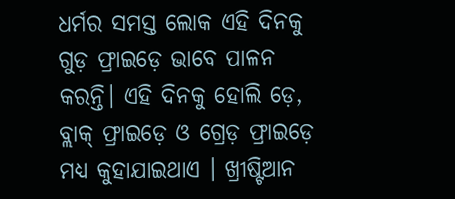ଧର୍ମର ସମସ୍ତ ଲୋକ ଏହି ଦିନକୁ ଗୁଡ଼ ଫ୍ରାଇଡ଼େ ଭାବେ ପାଳନ କରନ୍ତି। ଏହି ଦିନକୁ ହୋଲି ଡ଼େ, ବ୍ଲାକ୍ ଫ୍ରାଇଡ଼େ ଓ ଗ୍ରେଡ଼ ଫ୍ରାଇଡ଼େ ମଧ୍ୟ କୁହାଯାଇଥାଏ । ଖ୍ରୀଷ୍ଟିଆନ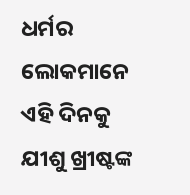ଧର୍ମର ଲୋକମାନେ ଏହି ଦିନକୁ ଯୀଶୁ ଖ୍ରୀଷ୍ଟଙ୍କ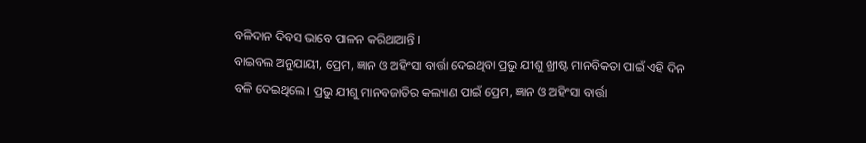ବଳିଦାନ ଦିବସ ଭାବେ ପାଳନ କରିଥାଆନ୍ତି ।
ବାଇବଲ ଅନୁଯାୟୀ, ପ୍ରେମ, ଜ୍ଞାନ ଓ ଅହିଂସା ବାର୍ତ୍ତା ଦେଇଥିବା ପ୍ରଭୁ ଯୀଶୁ ଖ୍ରୀଷ୍ଟ ମାନବିକତା ପାଇଁ ଏହି ଦିନ ବଳି ଦେଇଥିଲେ। ପ୍ରଭୁ ଯୀଶୁ ମାନବଜାତିର କଲ୍ୟାଣ ପାଇଁ ପ୍ରେମ, ଜ୍ଞାନ ଓ ଅହିଂସା ବାର୍ତ୍ତା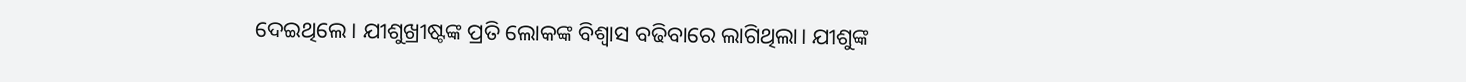ଦେଇଥିଲେ। ଯୀଶୁଖ୍ରୀଷ୍ଟଙ୍କ ପ୍ରତି ଲୋକଙ୍କ ବିଶ୍ବାସ ବଢିବାରେ ଲାଗିଥିଲା। ଯୀଶୁଙ୍କ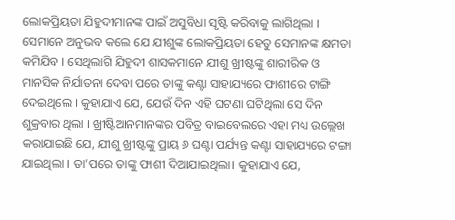ଲୋକପ୍ରିୟତା ଯିହୁଦୀମାନଙ୍କ ପାଇଁ ଅସୁବିଧା ସୃଷ୍ଟି କରିବାକୁ ଲାଗିଥିଲା । ସେମାନେ ଅନୁଭବ କଲେ ଯେ ଯୀଶୁଙ୍କ ଲୋକପ୍ରିୟତା ହେତୁ ସେମାନଙ୍କ କ୍ଷମତା କମିଯିବ । ସେଥିଲାଗି ଯିହୁଦୀ ଶାସକମାନେ ଯୀଶୁ ଖ୍ରୀଷ୍ଟଙ୍କୁ ଶାରୀରିକ ଓ ମାନସିକ ନିର୍ଯାତନା ଦେବା ପରେ ତାଙ୍କୁ କଣ୍ଟା ସାହାଯ୍ୟରେ ଫାଶୀରେ ଟାଙ୍ଗି ଦେଇଥିଲେ । କୁହାଯାଏ ଯେ, ଯେଉଁ ଦିନ ଏହି ଘଟଣା ଘଟିଥିଲା ସେ ଦିନ ଶୁକ୍ରବାର ଥିଲା । ଖ୍ରୀଷ୍ଟିଆନମାନଙ୍କର ପବିତ୍ର ବାଇବେଲରେ ଏହା ମଧ୍ୟ ଉଲ୍ଲେଖ କରାଯାଇଛି ଯେ, ଯୀଶୁ ଖ୍ରୀଷ୍ଟଙ୍କୁ ପ୍ରାୟ ୬ ଘଣ୍ଟା ପର୍ଯ୍ୟନ୍ତ କଣ୍ଟା ସାହାଯ୍ୟରେ ଟଙ୍ଗା ଯାଇଥିଲା । ତା’ପରେ ତାଙ୍କୁ ଫାଶୀ ଦିଆଯାଇଥିଲା। କୁହାଯାଏ ଯେ,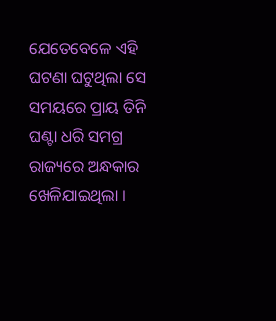ଯେତେବେଳେ ଏହି ଘଟଣା ଘଟୁଥିଲା ସେ ସମୟରେ ପ୍ରାୟ ତିନି ଘଣ୍ଟା ଧରି ସମଗ୍ର ରାଜ୍ୟରେ ଅନ୍ଧକାର ଖେଳିଯାଇଥିଲା ।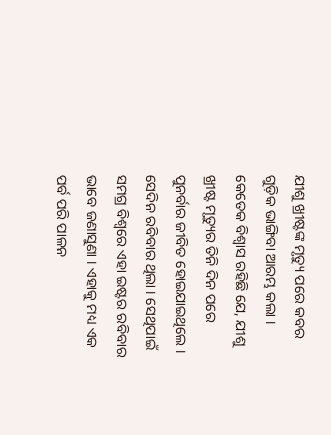ଯୀଶୁ ଖ୍ରୀଷ୍ଟଙ୍କ ମୃତ୍ୟୁ ପରେ କବର ଗୁଡ଼ିକ ଭାଙ୍ଗିବା ଆରମ୍ଭ କଲା । କେତେକ ବିଶ୍ୱାସ ରହିଛି ଯେ, ଯୀଶୁ ଖ୍ରୀଷ୍ଟ ମୃତ୍ୟୁର ତିନି ଦିନ ପରେ ପୁନର୍ବାର ଜୀବିତ ହୋଇଯାଇଥିଲେ । ସେଦିନ ରବିବାର ଥିଲା । ସେଥିପାଇଁ ସମଗ୍ର ବିଶ୍ୱରେ ଏହା ଇଷ୍ଟର ରବିବାର ଭାବେ ଜଣାସୁଣା । ଏହାକୁ ମଧ୍ୟ ଏକ ପର୍ବ ପରି ପାଳନ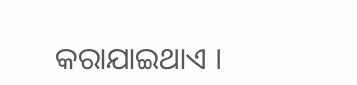କରାଯାଇଥାଏ ।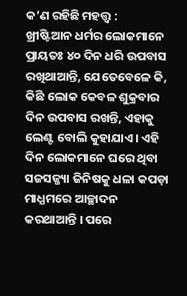କ’ଣ ରହିଛି ମହତ୍ତ୍ବ :
ଖ୍ରୀଷ୍ଟିଆନ ଧର୍ମର ଲୋକମାନେ ପ୍ରାୟତଃ ୪୦ ଦିନ ଧରି ଉପବାସ ରଖିଥାଆନ୍ତି, ଯେତେବେଳେ କି, କିଛି ଲୋକ କେବଳ ଶୁକ୍ରବାର ଦିନ ଉପବାସ ରଖନ୍ତି, ଏହାକୁ ଲେଣ୍ଟ ବୋଲି କୁହାଯାଏ। ଏହି ଦିନ ଲୋକମାନେ ଘରେ ଥିବା ସଜସଜ୍ଜ୍ୟା ଜିନିଷକୁ ଧଳା କପଡ଼ା ମାଧ୍ଯମରେ ଆଚ୍ଛାଦନ କରଥାଆନ୍ତି । ପରେ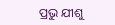ପ୍ରଭୁ ଯୀଶୁ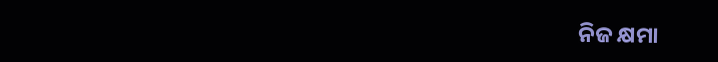ନିଜ କ୍ଷମା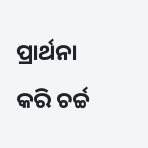ପ୍ରାର୍ଥନା କରି ଚର୍ଚ୍ଚ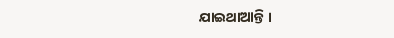ଯାଇଥାଆନ୍ତି ।